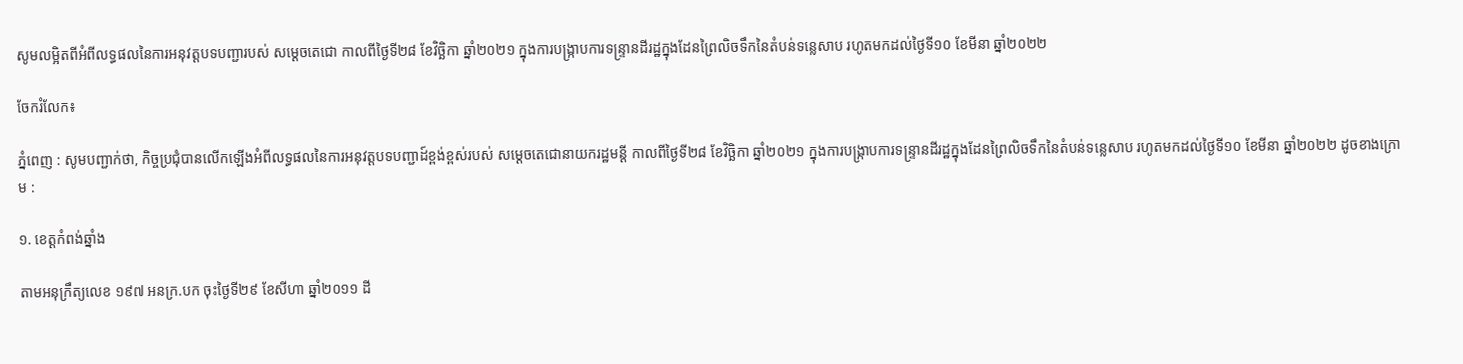សូមលម្អិតពីអំពីលទ្ធផលនៃការអនុវត្តបទបញ្ជារបស់ សម្តេចតេជោ កាលពីថ្ងៃទី២៨ ខែវិច្ឆិកា ឆ្នាំ២០២១ ក្នុងការបង្ក្រាបការទន្ទ្រានដីរដ្ឋក្នុងដែនព្រៃលិចទឹកនៃតំបន់ទន្លេសាប រហូតមកដល់ថ្ងៃទី១០ ខែមីនា ឆ្នាំ២០២២

ចែករំលែក៖

ភ្នំពេញ : សូមបញ្ជាក់ថា, កិច្ចប្រជុំបានលើកឡើងអំពីលទ្ធផលនៃការអនុវត្តបទបញ្ជាដ៍ខ្ពង់ខ្ពស់របស់ សម្តេចតេជោនាយករដ្ឋមន្តី កាលពីថ្ងៃទី២៨ ខែវិច្ឆិកា ឆ្នាំ២០២១ ក្នុងការបង្ក្រាបការទន្ទ្រានដីរដ្ឋក្នុងដែនព្រៃលិចទឹកនៃតំបន់ទន្លេសាប រហូតមកដល់ថ្ងៃទី១០ ខែមីនា ឆ្នាំ២០២២ ដូចខាងក្រោម :

១. ខេត្តកំពង់ឆ្នាំង

តាមអនុក្រឹត្យលេខ ១៩៧ អនក្រ.បក ចុះថ្ងៃទី២៩ ខែសីហា ឆ្នាំ២០១១ ដី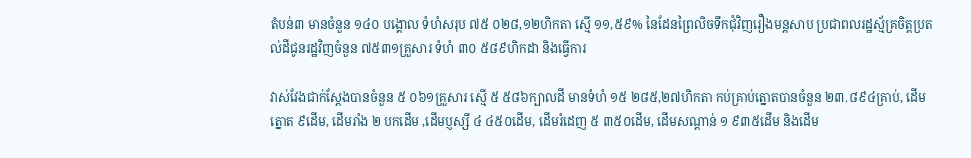តំបន់៣ មានចំនួន ១៤០ បង្គោល ទំហំសរុប ៧៥ ០២៨,១២ហិកតា ស្មើ ១១,៥៩% នៃដែនព្រៃលិចទឹកជុំវិញរឿងមន្តសាប ប្រជាពលរដ្ឋស្ម័គ្រចិត្តប្រតល់ដីជូនរដ្ឋវិញចំនួន ៧៥៣១គ្រួសារ ទំហំ ៣០ ៥៨៩ហិកដា និងធ្វើការ

វាស់វែងជាក់ស្តែងបានចំនួន ៥ ០៦១គ្រួសារ ស្មើ ៥ ៥៨៦ក្បាលដី មានទំហំ ១៥ ២៨៥,២៧ហិកតា កប់គ្រាប់ត្នោតបានចំនួន ២៣.៨៩៤គ្រាប់, ដើមត្នោត ៩ដើម, ដើមរាំង ២ បកដើម ,ដើមប្ញស្សី ៤ ៤៥០ដើម, ដើមរំដេញ ៥ ៣៥០ដើម, ដើមសណ្តាន់ ១ ៩៣៥ដើម និងដើម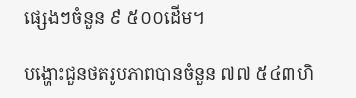ផ្សេងៗចំនួន ៩ ៥០០ដើម។

បង្ហោះជួនថតរូបភាពបានចំនួន ៧៧ ៥៤៣ហិ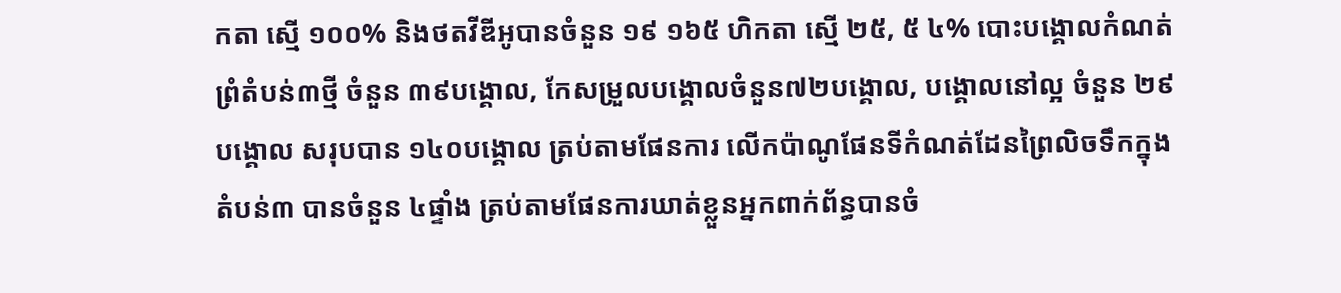កតា ស្មើ ១០០% និងថតវីឌីអូបានចំនួន ១៩ ១៦៥ ហិកតា ស្មើ ២៥, ៥ ៤% បោះបង្គោលកំណត់ព្រំតំបន់៣ថ្មី ចំនួន ៣៩បង្គោល, កែសម្រួលបង្គោលចំនួន៧២បង្គោល, បង្គោលនៅល្អ ចំនួន ២៩បង្គោល សរុបបាន ១៤០បង្គោល ត្រប់តាមផែនការ លើកប៉ាណូផែនទីកំណត់ដែនព្រៃលិចទឹកក្នុងតំបន់៣ បានចំនួន ៤ផ្ទាំង ត្រប់តាមផែនការឃាត់ខ្លួនអ្នកពាក់ព័ន្ធបានចំ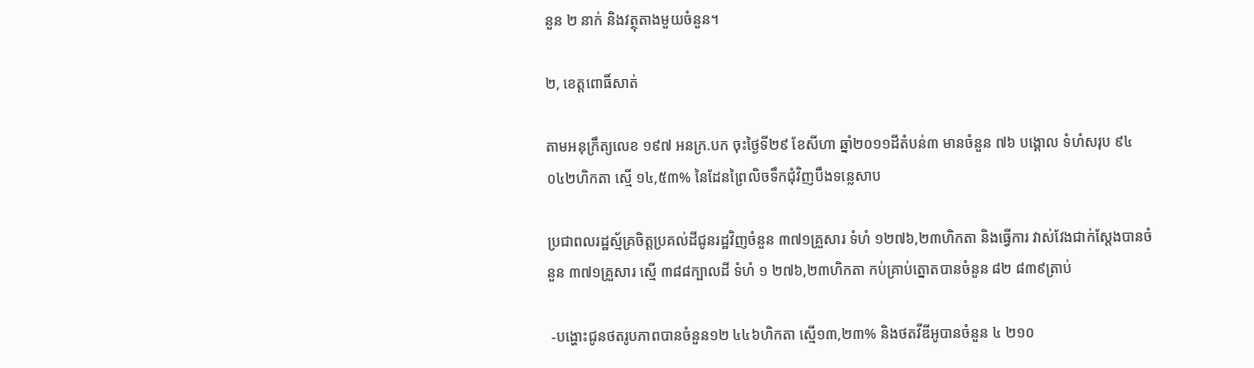នួន ២ នាក់ និងវត្ថុតាងមួយចំនួន។

២, ខេត្តពោធិ៍សាត់

តាមអនុក្រឹត្យលេខ ១៩៧ អនក្រ.បក ចុះថ្ងៃទី២៩ ខែសីហា ឆ្នាំ២០១១ដីតំបន់៣ មានចំនួន ៧៦ បង្គោល ទំហំសរុប ៩៤ ០៤២ហិកតា ស្មើ ១៤,៥៣% នៃដែនព្រៃលិចទឹកជុំវិញបឹងទន្លេសាប

ប្រជាពលរដ្ឋស្ម័គ្រចិត្តប្រគល់ដីជូនរដ្ឋវិញចំនួន ៣៧១គ្រួសារ ទំហំ ១២៧៦,២៣ហិកតា និងធ្វើការ វាស់វែងជាក់ស្តែងបានចំនួន ៣៧១គ្រួសារ ស្មើ ៣៨៨ក្បាលដី ទំហំ ១ ២៧៦,២៣ហិកតា កប់គ្រាប់ត្នោតបានចំនួន ៨២ ៨៣៩ត្រាប់

 -បង្ហោះជូនថតរូបភាពបានចំនួន១២ ៤៤៦ហិកតា ស្មើ១៣,២៣% និងថតវីឌីអូបានចំនួន ៤ ២១០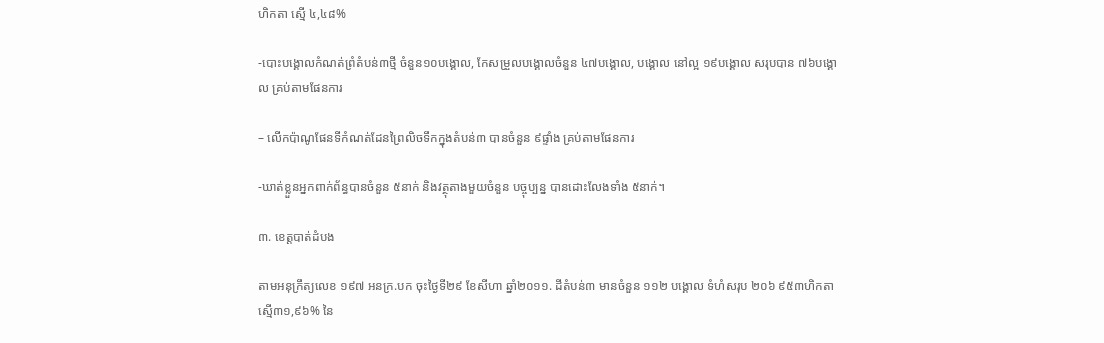ហិកតា ស្មើ ៤,៤៨%

-បោះបង្គោលកំណត់ព្រំតំបន់៣ថ្មី ចំនួន១០បង្គោល, កែសម្រួលបង្គោលចំនួន ៤៧បង្គោល, បង្គោល នៅល្អ ១៩បង្គោល សរុបបាន ៧៦បង្គោល គ្រប់តាមផែនការ

– លើកប៉ាណូផែនទីកំណត់ដែនព្រៃលិចទឹកក្នុងតំបន់៣ បានចំនួន ៩ផ្ទាំង គ្រប់តាមផែនការ

-ឃាត់ខ្លួនអ្នកពាក់ព័ន្ធបានចំនួន ៥នាក់ និងវត្ថុតាងមួយចំនួន បច្ចុប្បន្ន បានដោះលែងទាំង ៥នាក់។

៣. ខេត្តបាត់ដំបង

តាមអនុក្រឹត្យលេខ ១៩៧ អនក្រ.បក ចុះថ្ងៃទី២៩ ខែសីហា ឆ្នាំ២០១១. ដីតំបន់៣ មានចំនួន ១១២ បង្គោល ទំហំសរុប ២០៦ ៩៥៣ហិកតា ស្មើ៣១,៩៦% នៃ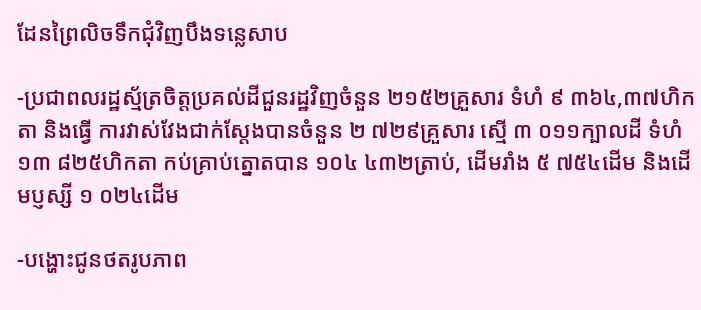ដែនព្រៃលិចទឹកជុំវិញបឹងទន្លេសាប

-ប្រជាពលរដ្ឋស្ម័ត្រចិត្តប្រគល់ដីជួនរដ្ឋវិញចំនួន ២១៥២គ្រួសារ ទំហំ ៩ ៣៦៤,៣៧ហិកតា និងធ្វើ ការវាស់វែងជាក់ស្តែងបានចំនួន ២ ៧២៩គ្រួសារ ស្មើ ៣ ០១១ក្បាលដី ទំហំ ១៣ ៨២៥ហិកតា កប់គ្រាប់ត្នោតបាន ១០៤ ៤៣២ត្រាប់, ដើមរាំង ៥ ៧៥៤ដើម និងដើមប្ញស្សី ១ ០២៤ដើម

-បង្ហោះជូនថតរូបភាព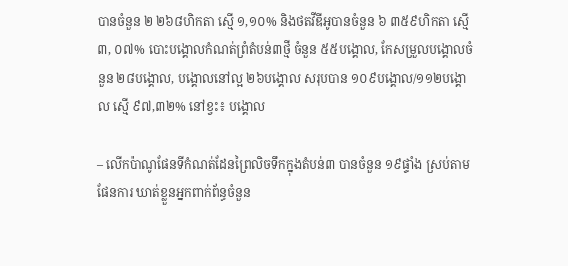បានចំនួន ២ ២៦៨ហិកតា ស្មើ ១,១០% និងថតវីឌីអូបានចំនួន ៦ ៣៥៩ហិកតា ស្មើ ៣, ០៧% បោះបង្គោលកំណត់ព្រំតំបន់៣ថ្មី ចំនួន ៥៥បង្គោល, កែសម្រួលបង្គោលចំនួន ២៨បង្គោល, បង្គោលនៅល្អ ២៦បង្គោល សរុបបាន ១០៩បង្គោល/១១២បង្គោល ស្មើ ៩៧,៣២% នៅខ្វះ៖ បង្គោល

– លើកប៉ាណូផែនទីកំណត់ដែនព្រៃលិចទឹកក្នុងតំបន់៣ បានចំនួន ១៩ផ្ទាំង ស្រប់តាមផែនការ ឃាត់ខ្លួនអ្នកពាក់ព័ន្ធចំនួន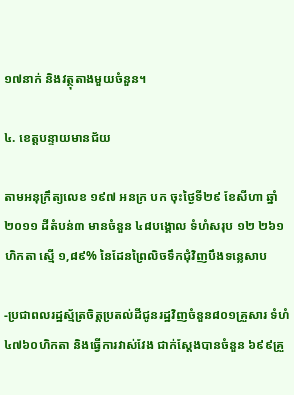១៧នាក់ និងវត្ថុតាងមួយចំនួន។

៤. ខេត្តបន្ទាយមានជ័យ

តាមអនុក្រឹត្យលេខ ១៩៧ អនក្រ បក ចុះថ្ងៃទី២៩ ខែសីហា ឆ្នាំ២០១១ ដីតំបន់៣ មានចំនួន ៤៨បង្គោល ទំហំសរុប ១២ ២៦១ហិកតា ស្មើ ១,៨៩% នៃដែនព្រៃលិចទឹកជុំវិញបឹងទន្លេសាប

-ប្រជាពលរដ្ឋស្ម័ត្រចិត្តប្រតល់ដីជូនរដ្ឋវិញចំនួន៨០១គ្រួសារ ទំហំ ៤៧៦០ហិកតា និងធ្វើការវាស់វែង ជាក់ស្តែងបានចំនួន ៦៩៩គ្រួ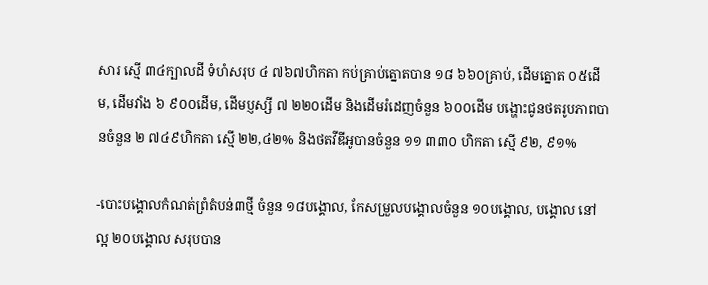សារ ស្មើ ៣៤ក្បាលដី ទំហំសរុប ៤ ៧៦៧ហិកតា កប់គ្រាប់ត្នោតបាន ១៨ ៦៦០គ្រាប់, ដើមត្នោត ០៥ដើម, ដើមវាំង ៦ ៩០០ដើម, ដើមប្ញស្សី ៧ ២២០ដើម និងដើមរំដេញចំនួន ៦០០ដើម បង្ហោះជូនថតរូបភាពបានចំនួន ២ ៧៤៩ហិកតា ស្មើ ២២,៤២% និងថតវីឌីអូបានចំនួន ១១ ៣៣០ ហិកតា ស្មើ ៩២, ៩១%

-បោះបង្គោលកំណត់ព្រំតំបន់៣ថ្មី ចំនួន ១៨បង្គោល, កែសម្រួលបង្គោលចំនួន ១០បង្គោល, បង្គោល នៅល្អ ២០បង្គោល សរុបបាន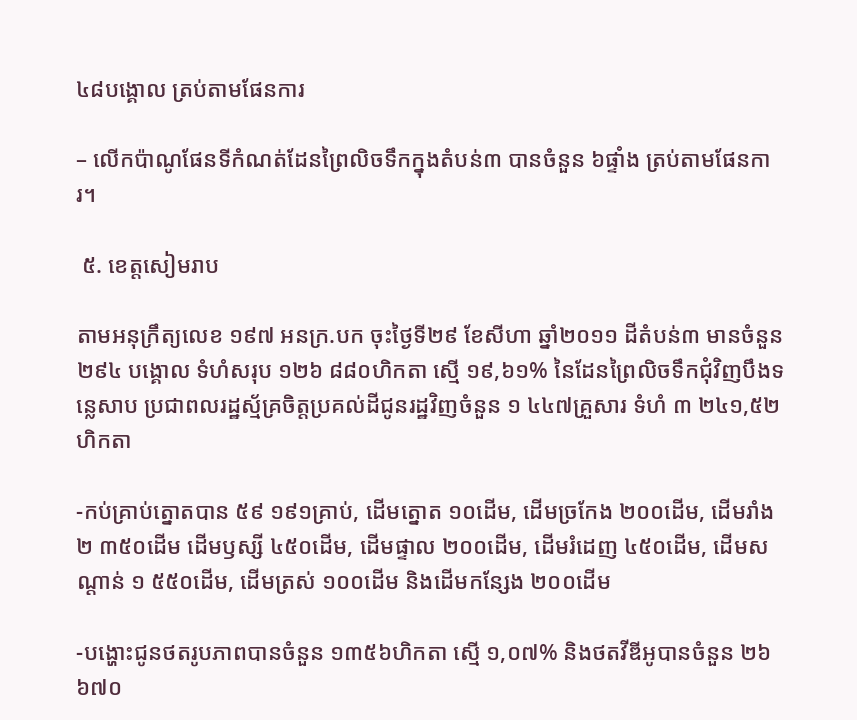៤៨បង្គោល ត្រប់តាមផែនការ

– លើកប៉ាណូផែនទីកំណត់ដែនព្រៃលិចទឹកក្នុងតំបន់៣ បានចំនួន ៦ផ្ទាំង ត្រប់តាមផែនការ។

 ៥. ខេត្តសៀមរាប

តាមអនុក្រឹត្យលេខ ១៩៧ អនក្រ.បក ចុះថ្ងៃទី២៩ ខែសីហា ឆ្នាំ២០១១ ដីតំបន់៣ មានចំនួន ២៩៤ បង្គោល ទំហំសរុប ១២៦ ៨៨០ហិកតា ស្មើ ១៩,៦១% នៃដែនព្រៃលិចទឹកជុំវិញបឹងទន្លេសាប ប្រជាពលរដ្ឋស្ម័គ្រចិត្តប្រគល់ដីជូនរដ្ឋវិញចំនួន ១ ៤៤៧គ្រួសារ ទំហំ ៣ ២៤១,៥២ហិកតា

-កប់គ្រាប់ត្នោតបាន ៥៩ ១៩១គ្រាប់, ដើមត្នោត ១០ដើម, ដើមច្រកែង ២០០ដើម, ដើមរាំង ២ ៣៥០ដើម ដើមឫស្សី ៤៥០ដើម, ដើមផ្ទាល ២០០ដើម, ដើមរំដេញ ៤៥០ដើម, ដើមសណ្តាន់ ១ ៥៥០ដើម, ដើមត្រស់ ១០០ដើម និងដើមកន្សែង ២០០ដើម

-បង្ហោះជូនថតរូបភាពបានចំនួន ១៣៥៦ហិកតា ស្មើ ១,០៧% និងថតវីឌីអូបានចំនួន ២៦ ៦៧០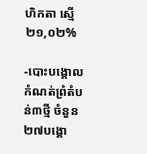ហិកតា ស្មើ ២១,០២%

-បោះបង្គោលកំណត់ព្រំតំបន់៣ថ្មី ចំនួន ២៧បង្គោ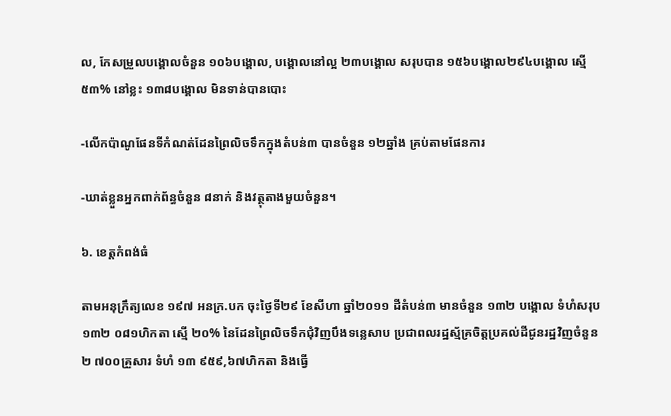ល, កែសម្រួលបង្គោលចំនួន ១០៦បង្គោល, បង្គោលនៅល្អ ២៣បង្គោល សរុបបាន ១៥៦បង្គោល២៩៤បង្គោល ស្មើ ៥៣% នៅខ្លះ ១៣៨បង្គោល មិនទាន់បានបោះ

-លើកប៉ាណូផែនទីកំណត់ដែនព្រៃលិចទឹកក្នុងតំបន់៣ បានចំនួន ១២ឆ្នាំង គ្រប់តាមផែនការ

-ឃាត់ខ្លួនអ្នកពាក់ព័ន្ធចំនួន ៨នាក់ និងវត្ថុតាងមួយចំនួន។

៦. ខេត្តកំពង់ធំ

តាមអនុក្រឹត្យលេខ ១៩៧ អនក្រ.បក ចុះថ្ងៃទី២៩ ខែសីហា ឆ្នាំ២០១១ ដីតំបន់៣ មានចំនួន ១៣២ បង្គោល ទំហំសរុប ១៣២ ០៨១ហិកតា ស្មើ ២០% នៃដែនព្រៃលិចទឹកជុំវិញបឹងទន្លេសាប ប្រជាពលរដ្ឋស្ម័គ្រចិត្តប្រគល់ដីជូនរដ្ឋវិញចំនួន ២ ៧០០គ្រួសារ ទំហំ ១៣ ៩៥៩,៦៧ហិកតា និងធ្វើ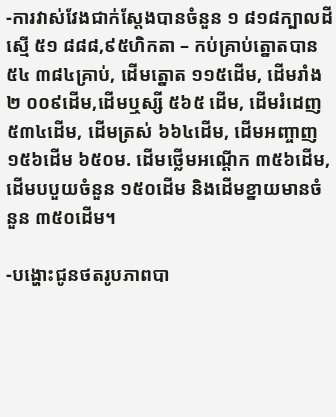-ការវាស់វែងជាក់ស្តែងបានចំនួន ១ ៨១៨ក្បាលដី ស្មើ ៥១ ៨៨៨,៩៥ហិកតា – កប់គ្រាប់ត្នោតបាន ៥៤ ៣៨៤គ្រាប់, ដើមត្នោត ១១៥ដើម, ដើមរាំង ២ ០០៩ដើម,ដើមឬស្សី ៥៦៥ ដើម, ដើមរំដេញ ៥៣៤ដើម, ដើមត្រស់ ៦៦៤ដើម, ដើមអញ្ចាញ ១៥៦ដើម ៦៥០ម. ដើមថ្លើមអណ្ដើក ៣៥៦ដើម, ដើមបបួយចំនួន ១៥០ដើម និងដើមខ្នាយមានចំនួន ៣៥០ដើម។

-បង្ហោះជូនថតរូបភាពបា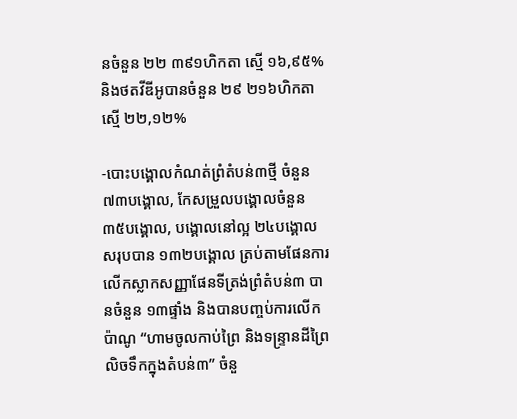នចំនួន ២២ ៣៩១ហិកតា ស្មើ ១៦,៩៥% និងថតវីឌីអូបានចំនួន ២៩ ២១៦ហិកតា ស្មើ ២២,១២%

-បោះបង្គោលកំណត់ព្រំតំបន់៣ថ្មី ចំនួន ៧៣បង្គោល, កែសម្រួលបង្គោលចំនួន ៣៥បង្គោល, បង្គោលនៅល្អ ២៤បង្គោល សរុបបាន ១៣២បង្គោល ត្រប់តាមផែនការ លើកស្លាកសញ្ញាផែនទីត្រង់ព្រំតំបន់៣ បានចំនួន ១៣ផ្ទាំង និងបានបញ្ចប់ការលើកប៉ាណូ “ហាមចូលកាប់ព្រៃ និងទន្ទ្រានដីព្រៃលិចទឹកក្នុងតំបន់៣” ចំនួ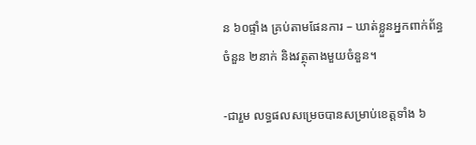ន ៦០ផ្ទាំង គ្រប់តាមផែនការ – ឃាត់ខ្លួនអ្នកពាក់ព័ន្ធចំនួន ២នាក់ និងវត្ថុតាងមួយចំនួន។

-ជារួម លទ្ធផលសម្រេចបានសម្រាប់ខេត្តទាំង ៦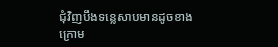ជុំវិញបឹងទន្លេសាបមានដូចខាងក្រោម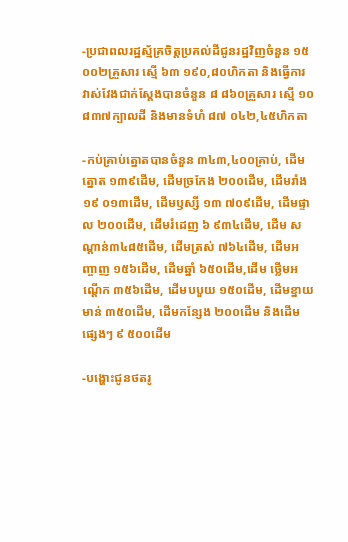-ប្រជាពលរដ្ឋស្ម័គ្រចិត្តប្រគល់ដីជូនរដ្ឋវិញចំនួន ១៥ ០០២គ្រួសារ ស្មើ ៦៣ ១៩០,៨០ហិកតា និងធ្វើការ វាស់វែងជាក់ស្តែងបានចំនួន ៨ ៨៦០គ្រួសារ ស្មើ ១០ ៨៣៧ក្បាលដី និងមានទំហំ ៨៧ ០៤២,៤៥ហិកតា

-កប់គ្រាប់ត្នោតបានចំនួន ៣៤៣,៤០០គ្រាប់, ដើមត្នោត ១៣៩ដើម, ដើមច្រកែង ២០០ដើម, ដើមរាំង ១៩ ០១៣ដើម, ដើមឫស្សី ១៣ ៧០៩ដើម, ដើមផ្ទាល ២០០ដើម, ដើមរំដេញ ៦ ៩៣៤ដើម, ដើម សណ្តាន់៣៤៨៥ដើម, ដើមត្រស់ ៧៦៤ដើម, ដើមអញ្ចាញ ១៥៦ដើម, ដើមឆ្នាំ ៦៥០ដើម,ដើម ថ្លើមអណ្ដើក ៣៥៦ដើម, ដើមបបួយ ១៥០ដើម, ដើមខ្នាយមាន់ ៣៥០ដើម, ដើមកន្សែង ២០០ដើម និងដើមផ្សេងៗ ៩ ៥០០ដើម

-បង្ហោះជូនថតរូ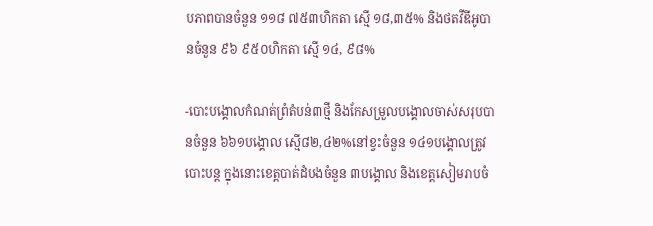បភាពបានចំនួន ១១៨ ៧៥៣ហិកតា ស្មើ ១៨,៣៥% និងថតវីឌីអូបានចំនួន ៩៦ ៩៥០ហិកតា ស្មើ ១៤, ៩៨%

-បោះបង្គោលកំណត់ព្រំតំបន់៣ថ្មី និងកែសម្រួលបង្គោលចាស់សរុបបានចំនួន ៦៦១បង្គោល ស្មើ៨២,៤២%នៅខ្វះចំនួន ១៤១បង្គោលត្រូវបោះបន្ត ក្នុងនោះខេត្តបាត់ដំបងចំនួន ៣បង្គោល និងខេត្តសៀមរាបចំ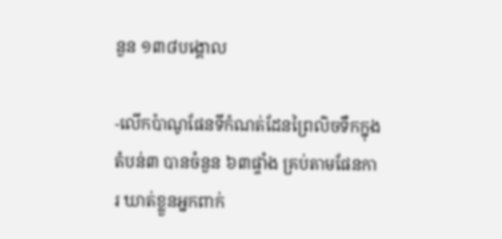នួន ១៣៨បង្គោល

-លើកប៉ាណូផែនទីកំណត់ដែនព្រៃលិចទឹកក្នុងតំបន់៣ បានចំនួន ៦៣ផ្ទាំង គ្រប់តាមផែនការ ឃាត់ខ្លួនអ្នកពាក់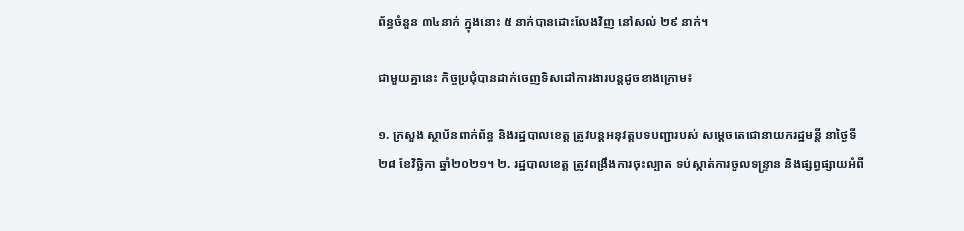ព័ន្ធចំនួន ៣៤នាក់ ក្នុងនោះ ៥ នាក់បានដោះលែងវិញ នៅសល់ ២៩ នាក់។

ជាមួយគ្នានេះ កិច្ចប្រជុំបានដាក់ចេញទិសដៅការងារបន្តដូចខាងក្រោម៖

១. ក្រសួង ស្ថាប័នពាក់ព័ន្ធ និងរដ្ឋបាលខេត្ត ត្រូវបន្តអនុវត្តបទបញ្ជារបស់ សម្តេចតេជោនាយករដ្ឋមន្តី នាថ្ងៃទី២៨ ខែវិច្ឆិកា ឆ្នាំ២០២១។ ២. រដ្ឋបាលខេត្ត ត្រូវពង្រឹងការចុះល្បាត ទប់ស្កាត់ការចូលទន្ទ្រាន និងផ្សព្វផ្សាយអំពី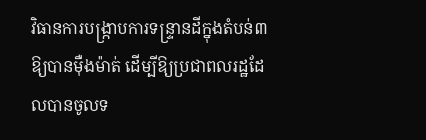វិធានការបង្ក្រាបការទន្ទ្រានដីក្នុងតំបន់៣ ឱ្យបានម៉ឺងម៉ាត់ ដើម្បីឱ្យប្រជាពលរដ្ឋដែលបានចូលទ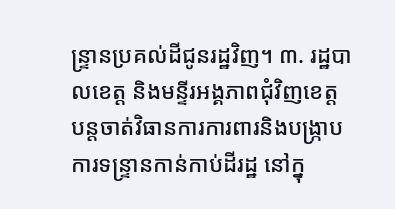ន្ទ្រានប្រគល់ដីជូនរដ្ឋវិញ។ ៣. រដ្ឋបាលខេត្ត និងមន្ទីរអង្គភាពជុំវិញខេត្ត បន្តចាត់វិធានការការពារនិងបង្ក្រាបការទន្ទ្រានកាន់កាប់ដីរដ្ឋ នៅក្នុ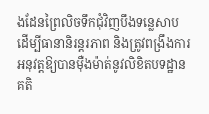ងដែនព្រៃលិចទឹកជុំវិញបឹងទន្លេសាប ដើម្បីធានានិរន្តរភាព និងត្រូវពង្រឹងការអនុវត្តឱ្យបានម៉ឺងម៉ាត់នូវលិខិតបទដ្ឋានគតិ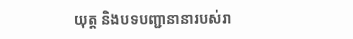យុត្ត និងបទបញ្ជានានារបស់រា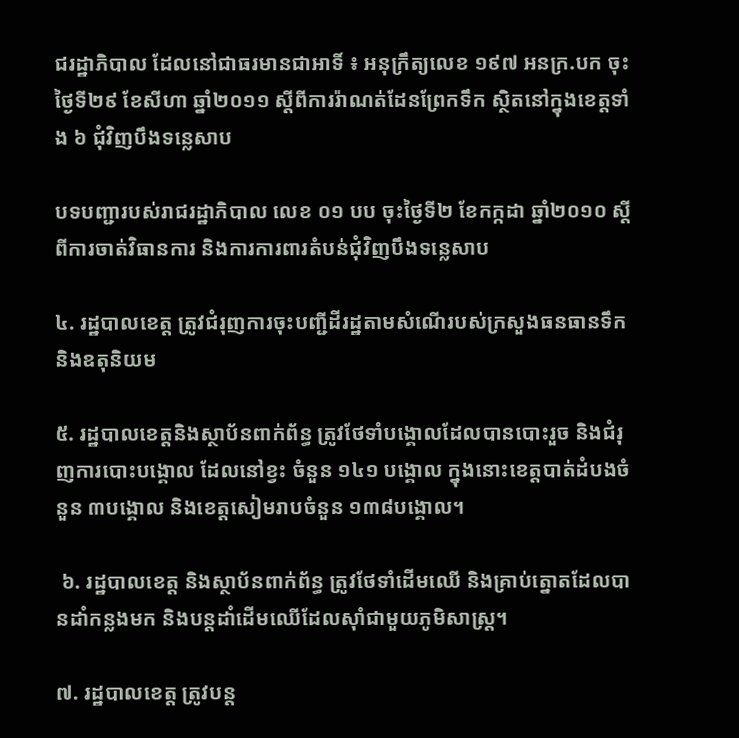ជរដ្ឋាភិបាល ដែលនៅជាធរមានជាអាទិ៍ ៖ អនុក្រឹត្យលេខ ១៩៧ អនក្រ.បក ចុះថ្ងៃទី២៩ ខែសីហា ឆ្នាំ២០១១ ស្តីពីការរ៉ាណត់ដែនព្រែកទឹក ស្ថិតនៅក្នុងខេត្តទាំង ៦ ជុំវិញបឹងទន្លេសាប

បទបញ្ជារបស់រាជរដ្ឋាភិបាល លេខ ០១ បប ចុះថ្ងៃទី២ ខែកក្កដា ឆ្នាំ២០១០ ស្ដីពីការចាត់វិធានការ និងការការពារតំបន់ជុំវិញបឹងទន្លេសាប

៤. រដ្ឋបាលខេត្ត ត្រូវជំរុញការចុះបញ្ជីដីរដ្ឋតាមសំណើរបស់ក្រសួងធនធានទឹក និងឧតុនិយម

៥. រដ្ឋបាលខេត្តនិងស្ថាប័នពាក់ព័ន្ធ ត្រូវថែទាំបង្គោលដែលបានបោះរួច និងជំរុញការបោះបង្គោល ដែលនៅខ្វះ ចំនួន ១៤១ បង្គោល ក្នុងនោះខេត្តបាត់ដំបងចំនួន ៣បង្គោល និងខេត្តសៀមរាបចំនួន ១៣៨បង្គោល។

 ៦. រដ្ឋបាលខេត្ត និងស្ថាប័នពាក់ព័ន្ធ ត្រូវថែទាំដើមឈើ និងគ្រាប់ត្នោតដែលបានដាំកន្លងមក និងបន្តដាំដើមឈើដែលស៊ាំជាមួយភូមិសាស្ត្រ។

៧. រដ្ឋបាលខេត្ត ត្រូវបន្ត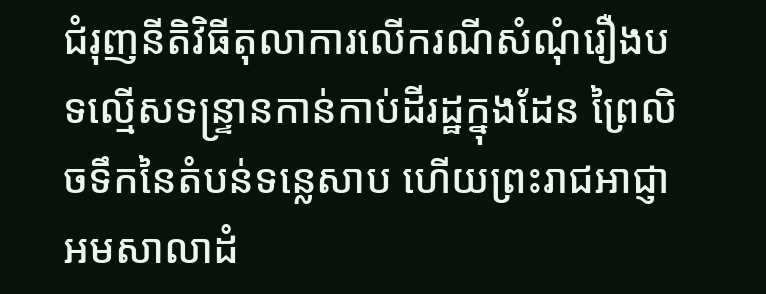ជំរុញនីតិវិធីតុលាការលើករណីសំណុំរឿងបទល្មើសទន្ទ្រានកាន់កាប់ដីរដ្ឋក្នុងដែន ព្រៃលិចទឹកនៃតំបន់ទន្លេសាប ហើយព្រះរាជអាជ្ញាអមសាលាដំ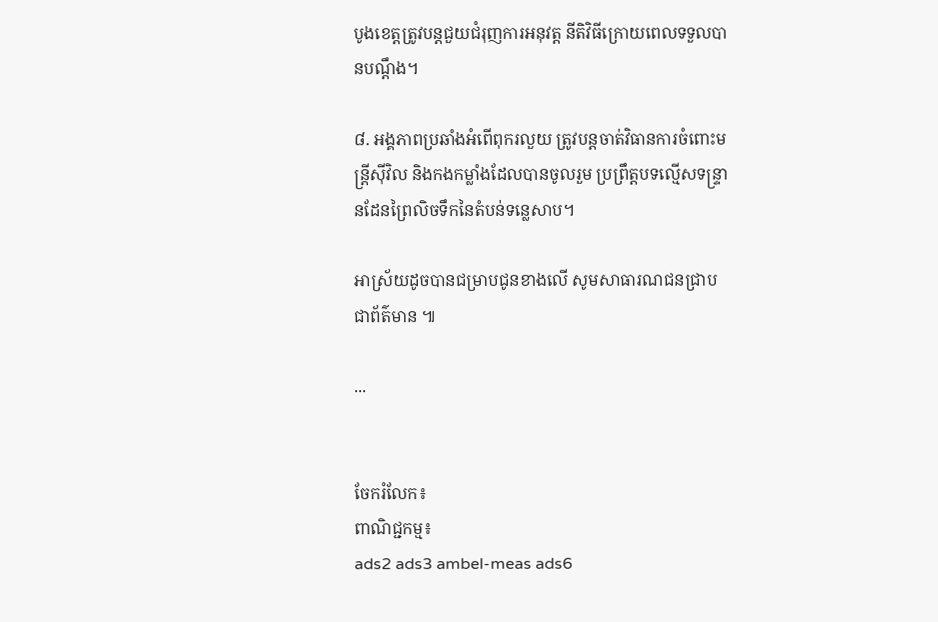បូងខេត្តត្រូវបន្តជួយជំរុញការអនុវត្ត នីតិវិធីក្រោយពេលទទួលបានបណ្តឹង។

៨. អង្គភាពប្រឆាំងអំពើពុករលួយ ត្រូវបន្តចាត់វិធានការចំពោះមន្ត្រីស៊ីវិល និងកងកម្លាំងដែលបានចូលរួម ប្រព្រឹត្តបទល្មើសទន្ទ្រានដែនព្រៃលិចទឹកនៃតំបន់ទន្លេសាប។

អាស្រ័យដូចបានជម្រាបជូនខាងលើ សូមសាធារណជនជ្រាបជាព័ត៌មាន ៕

...


ចែករំលែក៖
ពាណិជ្ជកម្ម៖
ads2 ads3 ambel-meas ads6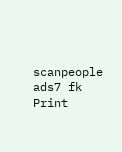scanpeople ads7 fk Print